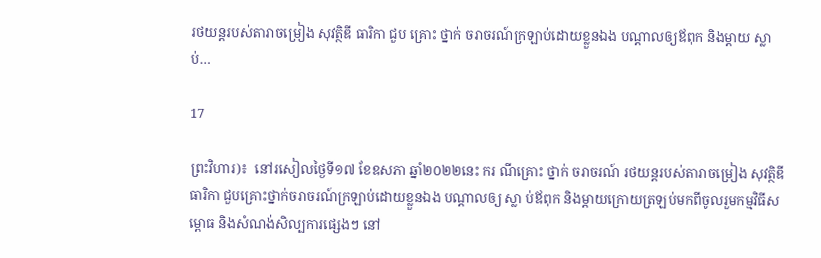រថយន្ដរបស់តារាចម្រៀង សុវត្ថិឌី ធារិកា ជួប គ្រោះ ថ្នាក់ ចរាចរណ៍ក្រឡាប់ដោយខ្លួនឯង បណ្ដាលឲ្យឪពុក និងម្ដាយ ស្លា ប់…

17

ព្រះវិហារ)៖  នៅរសៀលថ្ងៃទី១៧ ខែឧសភា ឆ្នាំ២០២២នេះ ករ ណីគ្រោះ ថ្នាក់ ចរាចរណ៍ រថយន្ដរបស់តារាចម្រៀង សុវត្ថិឌី ធារិកា ជួបគ្រោះថ្នាក់ចរាចរណ៍ក្រឡាប់ដោយខ្លួនឯង បណ្ដាលឲ្យ ស្លា ប់ឪពុក និងម្ដាយក្រោយត្រឡប់មកពីចូលរួមកម្មវិធីសម្ពោធ និងសំណង់សិល្បការផ្សេងៗ នៅ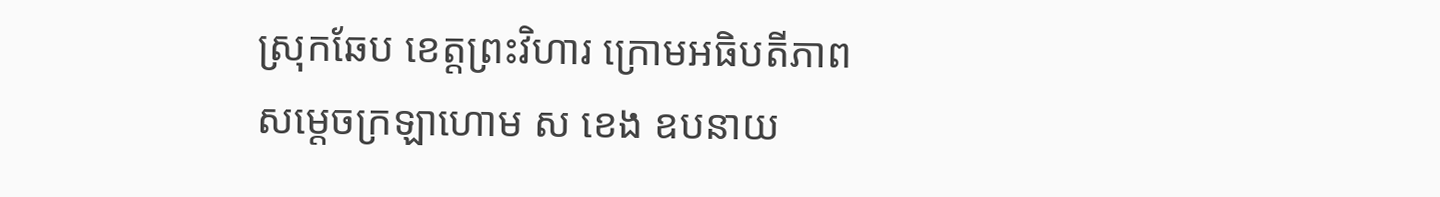ស្រុកឆែប ខេត្តព្រះវិហារ ក្រោមអធិបតីភាពសម្ដេចក្រឡាហោម ស ខេង ឧបនាយ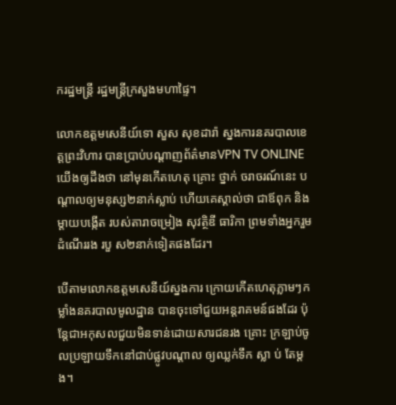ករដ្ឋមន្ដ្រី រដ្ឋមន្ដ្រីក្រសួងមហាផ្ទៃ។

លោកឧត្តមសេនីយ៍ទោ សួស សុខដារ៉ា ស្នងការនគរបាលខេត្តព្រះវិហារ បានប្រាប់បណ្ដាញព័ត៌មានVPN TV ONLINE យើងឲ្យដឹងថា នៅមុនកើតហេតុ គ្រោះ ថ្នាក់ ចរាចរណ៍នេះ បណ្ដាលឲ្យមនុស្ស២នាក់ស្លាប់ ហើយគេស្គាល់ថា ជាឪពុក និងម្ដាយបង្កើត របស់តារាចម្រៀង សុវត្ថិឌី ធារិកា ព្រមទាំងអ្នករួមដំណើររង របួ ស២នាក់ទៀតផងដែរ។

បើតាមលោកឧត្តមសេនីយ៍ស្នងការ ក្រោយកើតហេតុភ្លាមៗកម្លាំងនគរបាលមូលដ្ឋាន បានចុះទៅជួយអន្តរាគមន៍ផងដែរ ប៉ុន្តែជាអកុសលជួយមិនទាន់ដោយសារជនរង គ្រោះ ក្រឡាប់ចូលប្រឡាយទឹកនៅជាប់ផ្លូវបណ្តាល ឲ្យឈ្លក់ទឹក ស្លា ប់ តែម្តង។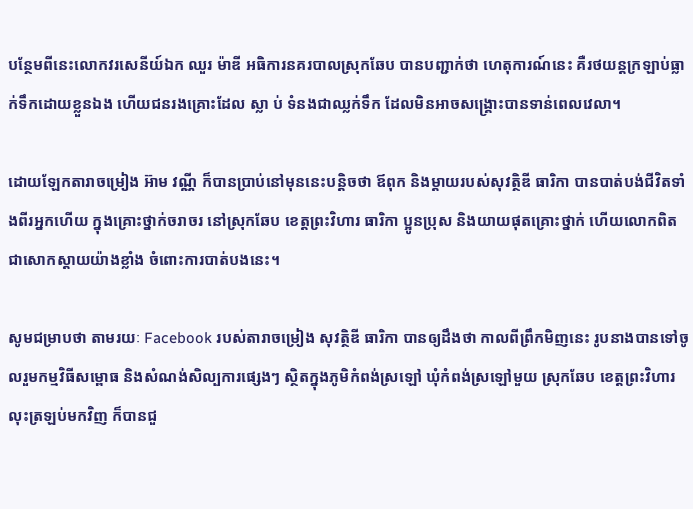បន្ថែមពីនេះលោកវរសេនីយ៍ឯក ឈួរ ម៉ាឌី អធិការនគរបាលស្រុកឆែប បានបញ្ជាក់ថា ហេតុការណ៍នេះ គឺរថយន្ដក្រឡាប់ធ្លាក់ទឹកដោយខ្លួនឯង ហើយជនរងគ្រោះដែល ស្លា ប់ ទំនងជាឈ្លក់ទឹក ដែលមិនអាចសង្គ្រោះបានទាន់ពេលវេលា។

ដោយឡែកតារាចម្រៀង អ៊ាម វណ្ណី ក៏បានប្រាប់នៅមុននេះបន្តិចថា ឪពុក និងម្តាយរបស់សុវត្ថិឌី ធារិកា បានបាត់បង់ជីវិតទាំងពីរអ្នកហើយ ក្នុងគ្រោះថ្នាក់ចរាចរ នៅស្រុកឆែប ខេត្តព្រះវិហារ ធារិកា ប្អូនប្រុស និងយាយផុតគ្រោះថ្នាក់ ហើយលោកពិតជាសោកស្តាយយ៉ាងខ្លាំង ចំពោះការបាត់បងនេះ។

សូមជម្រាបថា តាមរយៈ Facebook របស់តារាចម្រៀង សុវត្ថិឌី ធារិកា បានឲ្យដឹងថា កាលពីព្រឹកមិញនេះ រូបនាងបានទៅចូលរួមកម្មវិធីសម្ពោធ និងសំណង់សិល្បការផ្សេងៗ ស្ថិតក្នុងភូមិកំពង់ស្រឡៅ ឃុំកំពង់ស្រឡៅមួយ ស្រុកឆែប ខេត្តព្រះវិហារ លុះត្រឡប់មកវិញ ក៏បានជួ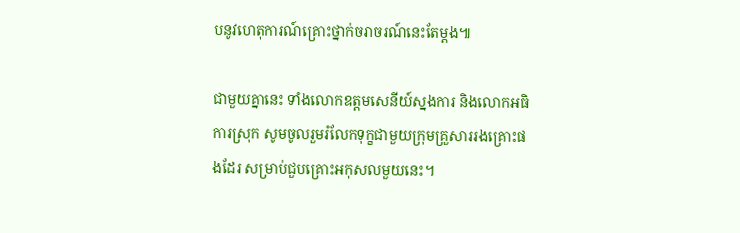បនូវហេតុការណ៍គ្រោះថ្នាក់ចរាចរណ៍នេះតែម្ដង៕

ជាមួយគ្នានេះ ទាំងលោកឧត្តមសេនីយ៍ស្នងការ និងលោកអធិការស្រុក សូមចូលរួមរំលែកទុក្ខជាមួយក្រុមគ្រួសាររងគ្រោះផងដែរ សម្រាប់ជួបគ្រោះអកុសលមួយនេះ។